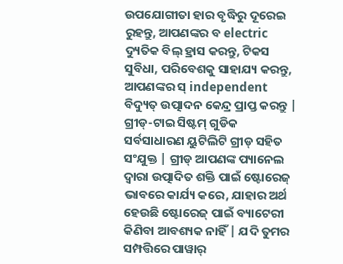ଉପଯୋଗୀତା ହାର ବୃଦ୍ଧିରୁ ଦୂରେଇ ରୁହନ୍ତୁ, ଆପଣଙ୍କର ବ electric ଦ୍ୟୁତିକ ବିଲ୍ ହ୍ରାସ କରନ୍ତୁ, ଟିକସ ସୁବିଧା, ପରିବେଶକୁ ସାହାଯ୍ୟ କରନ୍ତୁ, ଆପଣଙ୍କର ସ୍ independent ବିଦ୍ୟୁତ୍ ଉତ୍ପାଦନ କେନ୍ଦ୍ର ପ୍ରାପ୍ତ କରନ୍ତୁ |
ଗ୍ରୀଡ୍-ଟାଇ ସିଷ୍ଟମ୍ ଗୁଡିକ ସର୍ବସାଧାରଣ ୟୁଟିଲିଟି ଗ୍ରୀଡ୍ ସହିତ ସଂଯୁକ୍ତ | ଗ୍ରୀଡ୍ ଆପଣଙ୍କ ପ୍ୟାନେଲ ଦ୍ୱାରା ଉତ୍ପାଦିତ ଶକ୍ତି ପାଇଁ ଷ୍ଟୋରେଜ୍ ଭାବରେ କାର୍ଯ୍ୟ କରେ, ଯାହାର ଅର୍ଥ ହେଉଛି ଷ୍ଟୋରେଜ୍ ପାଇଁ ବ୍ୟାଟେରୀ କିଣିବା ଆବଶ୍ୟକ ନାହିଁ | ଯଦି ତୁମର ସମ୍ପତ୍ତିରେ ପାୱାର୍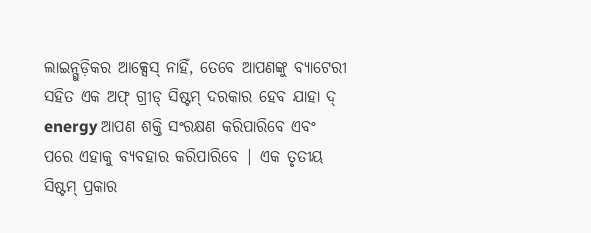ଲାଇନ୍ଗୁଡ଼ିକର ଆକ୍ସେସ୍ ନାହିଁ, ତେବେ ଆପଣଙ୍କୁ ବ୍ୟାଟେରୀ ସହିତ ଏକ ଅଫ୍ ଗ୍ରୀଡ୍ ସିଷ୍ଟମ୍ ଦରକାର ହେବ ଯାହା ଦ୍ energy ଆପଣ ଶକ୍ତି ସଂରକ୍ଷଣ କରିପାରିବେ ଏବଂ ପରେ ଏହାକୁ ବ୍ୟବହାର କରିପାରିବେ | ଏକ ତୃତୀୟ ସିଷ୍ଟମ୍ ପ୍ରକାର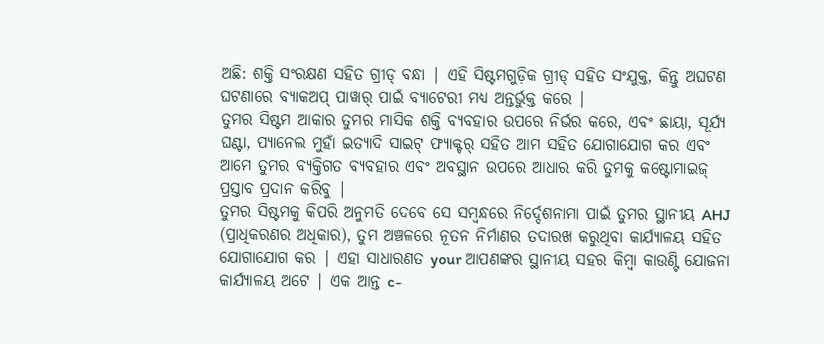ଅଛି: ଶକ୍ତି ସଂରକ୍ଷଣ ସହିତ ଗ୍ରୀଡ୍ ବନ୍ଧା | ଏହି ସିଷ୍ଟମଗୁଡ଼ିକ ଗ୍ରୀଡ୍ ସହିତ ସଂଯୁକ୍ତ, କିନ୍ତୁ ଅଘଟଣ ଘଟଣାରେ ବ୍ୟାକଅପ୍ ପାୱାର୍ ପାଇଁ ବ୍ୟାଟେରୀ ମଧ୍ୟ ଅନ୍ତର୍ଭୁକ୍ତ କରେ |
ତୁମର ସିଷ୍ଟମ ଆକାର ତୁମର ମାସିକ ଶକ୍ତି ବ୍ୟବହାର ଉପରେ ନିର୍ଭର କରେ, ଏବଂ ଛାୟା, ସୂର୍ଯ୍ୟ ଘଣ୍ଟା, ପ୍ୟାନେଲ ମୁହାଁ ଇତ୍ୟାଦି ସାଇଟ୍ ଫ୍ୟାକ୍ଟର୍ ସହିତ ଆମ ସହିତ ଯୋଗାଯୋଗ କର ଏବଂ ଆମେ ତୁମର ବ୍ୟକ୍ତିଗତ ବ୍ୟବହାର ଏବଂ ଅବସ୍ଥାନ ଉପରେ ଆଧାର କରି ତୁମକୁ କଷ୍ଟୋମାଇଜ୍ ପ୍ରସ୍ତାବ ପ୍ରଦାନ କରିବୁ |
ତୁମର ସିଷ୍ଟମକୁ କିପରି ଅନୁମତି ଦେବେ ସେ ସମ୍ବନ୍ଧରେ ନିର୍ଦ୍ଦେଶନାମା ପାଇଁ ତୁମର ସ୍ଥାନୀୟ AHJ (ପ୍ରାଧିକରଣର ଅଧିକାର), ତୁମ ଅଞ୍ଚଳରେ ନୂତନ ନିର୍ମାଣର ତଦାରଖ କରୁଥିବା କାର୍ଯ୍ୟାଳୟ ସହିତ ଯୋଗାଯୋଗ କର | ଏହା ସାଧାରଣତ your ଆପଣଙ୍କର ସ୍ଥାନୀୟ ସହର କିମ୍ବା କାଉଣ୍ଟି ଯୋଜନା କାର୍ଯ୍ୟାଳୟ ଅଟେ | ଏକ ଆନ୍ତ c-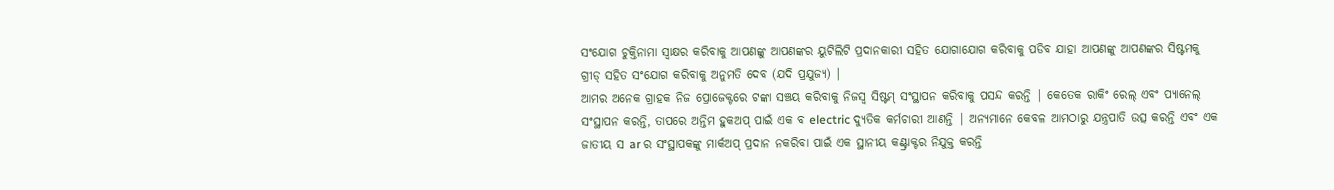ସଂଯୋଗ ଚୁକ୍ତିନାମା ସ୍ୱାକ୍ଷର କରିବାକୁ ଆପଣଙ୍କୁ ଆପଣଙ୍କର ୟୁଟିଲିଟି ପ୍ରଦାନକାରୀ ସହିତ ଯୋଗାଯୋଗ କରିବାକୁ ପଡିବ ଯାହା ଆପଣଙ୍କୁ ଆପଣଙ୍କର ସିଷ୍ଟମକୁ ଗ୍ରୀଡ୍ ସହିତ ସଂଯୋଗ କରିବାକୁ ଅନୁମତି ଦେବ (ଯଦି ପ୍ରଯୁଜ୍ୟ) |
ଆମର ଅନେକ ଗ୍ରାହକ ନିଜ ପ୍ରୋଜେକ୍ଟରେ ଟଙ୍କା ସଞ୍ଚୟ କରିବାକୁ ନିଜସ୍ୱ ସିଷ୍ଟମ୍ ସଂସ୍ଥାପନ କରିବାକୁ ପସନ୍ଦ କରନ୍ତି | କେତେକ ରାକିଂ ରେଲ୍ ଏବଂ ପ୍ୟାନେଲ୍ ସଂସ୍ଥାପନ କରନ୍ତି, ତାପରେ ଅନ୍ତିମ ହୁକଅପ୍ ପାଇଁ ଏକ ବ electric ଦ୍ୟୁତିକ କର୍ମଚାରୀ ଆଣନ୍ତି | ଅନ୍ୟମାନେ କେବଳ ଆମଠାରୁ ଯନ୍ତ୍ରପାତି ଉତ୍ସ କରନ୍ତି ଏବଂ ଏକ ଜାତୀୟ ସ ar ର ସଂସ୍ଥାପକଙ୍କୁ ମାର୍କଅପ୍ ପ୍ରଦାନ ନକରିବା ପାଇଁ ଏକ ସ୍ଥାନୀୟ କଣ୍ଟ୍ରାକ୍ଟର ନିଯୁକ୍ତ କରନ୍ତି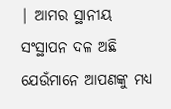| ଆମର ସ୍ଥାନୀୟ ସଂସ୍ଥାପନ ଦଳ ଅଛି ଯେଉଁମାନେ ଆପଣଙ୍କୁ ମଧ୍ୟ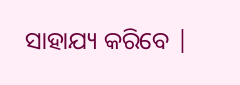ସାହାଯ୍ୟ କରିବେ |